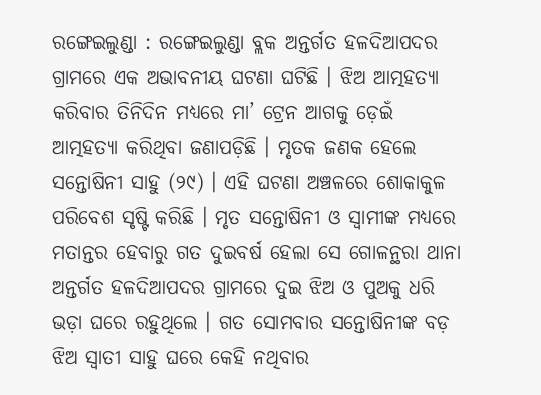ରଙ୍ଗେଇଲୁଣ୍ଡା : ରଙ୍ଗେଇଲୁଣ୍ଡା ବ୍ଲକ ଅନ୍ତର୍ଗତ ହଳଦିଆପଦର ଗ୍ରାମରେ ଏକ ଅଭାବନୀୟ ଘଟଣା ଘଟିଛି । ଝିଅ ଆତ୍ମହତ୍ୟା କରିବାର ତିନିଦିନ ମଧ୍ୟରେ ମା’ ଟ୍ରେନ ଆଗକୁ ଡ଼େଇଁ ଆତ୍ମହତ୍ୟା କରିଥିବା ଜଣାପଡ଼ିଛି । ମୃତକ ଜଣକ ହେଲେ ସନ୍ତୋଷିନୀ ସାହୁ (୨୯) । ଏହି ଘଟଣା ଅଞ୍ଚଳରେ ଶୋକାକୁଳ ପରିବେଶ ସୃଷ୍ଟି କରିଛି । ମୃତ ସନ୍ତୋଷିନୀ ଓ ସ୍ୱାମୀଙ୍କ ମଧ୍ୟରେ ମତାନ୍ତର ହେବାରୁ ଗତ ଦୁଇବର୍ଷ ହେଲା ସେ ଗୋଳନ୍ଥରା ଥାନା ଅନ୍ତର୍ଗତ ହଳଦିଆପଦର ଗ୍ରାମରେ ଦୁଇ ଝିଅ ଓ ପୁଅକୁ ଧରି ଭଡ଼ା ଘରେ ରହୁଥିଲେ । ଗତ ସୋମବାର ସନ୍ତୋଷିନୀଙ୍କ ବଡ଼ ଝିଅ ସ୍ୱାତୀ ସାହୁ ଘରେ କେହି ନଥିବାର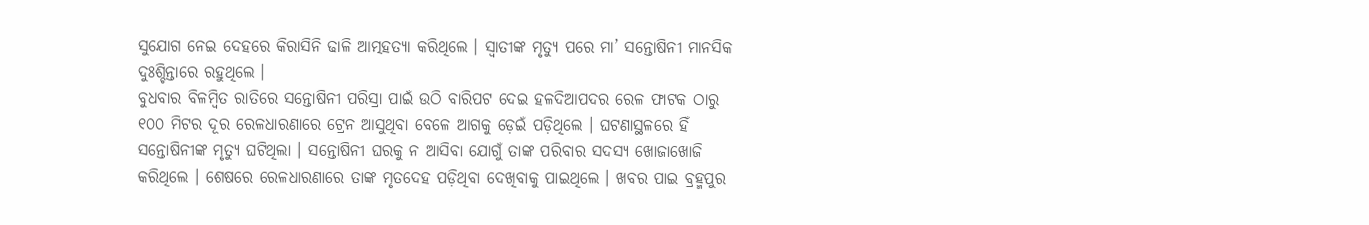ସୁଯୋଗ ନେଇ ଦେହରେ କିରାସିନି ଢାଳି ଆତ୍ମହତ୍ୟା କରିଥିଲେ । ସ୍ୱାତୀଙ୍କ ମୃତ୍ୟୁ ପରେ ମା’ ସନ୍ତୋଷିନୀ ମାନସିକ ଦୁଃଶ୍ଚିନ୍ତାରେ ରହୁଥିଲେ ।
ବୁଧବାର ବିଳମ୍ବିତ ରାତିରେ ସନ୍ତୋଷିନୀ ପରିସ୍ରା ପାଇଁ ଉଠି ବାରିପଟ ଦେଇ ହଳଦିଆପଦର ରେଳ ଫାଟକ ଠାରୁ ୧୦୦ ମିଟର ଦୂର ରେଳଧାରଣାରେ ଟ୍ରେନ ଆସୁଥିବା ବେଳେ ଆଗକୁ ଡ଼େଇଁ ପଡ଼ିଥିଲେ । ଘଟଣାସ୍ଥଳରେ ହିଁ ସନ୍ତୋଷିନୀଙ୍କ ମୃତ୍ୟୁ ଘଟିଥିଲା । ସନ୍ତୋଷିନୀ ଘରକୁ ନ ଆସିବା ଯୋଗୁଁ ତାଙ୍କ ପରିବାର ସଦସ୍ୟ ଖୋଜାଖୋଜି କରିଥିଲେ । ଶେଷରେ ରେଳଧାରଣାରେ ତାଙ୍କ ମୃତଦେହ ପଡ଼ିଥିବା ଦେଖିବାକୁ ପାଇଥିଲେ । ଖବର ପାଇ ବ୍ରହ୍ମପୁର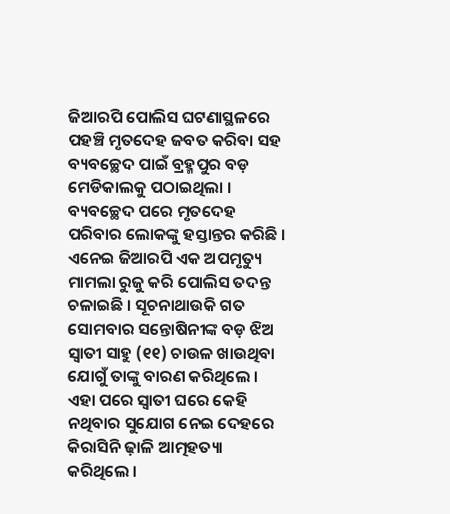ଜିଆରପି ପୋଲିସ ଘଟଣାସ୍ଥଳରେ ପହଞ୍ଚି ମୃତଦେହ ଜବତ କରିବା ସହ ବ୍ୟବଚ୍ଛେଦ ପାଇଁ ବ୍ରହ୍ମପୁର ବଡ଼ ମେଡିକାଲକୁ ପଠାଇଥିଲା ।
ବ୍ୟବଚ୍ଛେଦ ପରେ ମୃତଦେହ ପରିବାର ଲୋକଙ୍କୁ ହସ୍ତାନ୍ତର କରିଛି । ଏନେଇ ଜିଆରପି ଏକ ଅପମୃତ୍ୟୁ ମାମଲା ରୁଜୁ କରି ପୋଲିସ ତଦନ୍ତ ଚଳାଇଛି । ସୂଚନାଥାଉକି ଗତ ସୋମବାର ସନ୍ତୋଷିନୀଙ୍କ ବଡ଼ ଝିଅ ସ୍ୱାତୀ ସାହୁ (୧୧) ଚାଉଳ ଖାଉଥିବା ଯୋଗୁଁ ତାଙ୍କୁ ବାରଣ କରିଥିଲେ । ଏହା ପରେ ସ୍ୱାତୀ ଘରେ କେହି ନଥିବାର ସୁଯୋଗ ନେଇ ଦେହରେ କିରାସିନି ଢ଼ାଳି ଆତ୍ମହତ୍ୟା କରିଥିଲେ ।